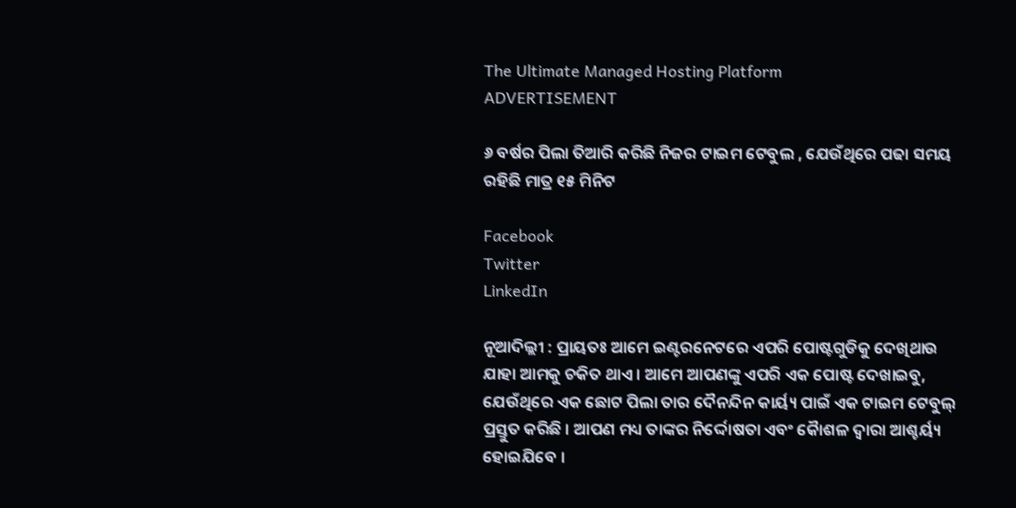The Ultimate Managed Hosting Platform
ADVERTISEMENT

୬ ବର୍ଷର ପିଲା ତିଆରି କରିଛି ନିଜର ଟାଇମ ଟେବୁଲ , ଯେଉଁଥିରେ ପଢା ସମୟ ରହିଛି ମାତ୍ର ୧୫ ମିନିଟ

Facebook
Twitter
LinkedIn

ନୂଆଦିଲ୍ଲୀ : ପ୍ରାୟତଃ ଆମେ ଇଣ୍ଟରନେଟରେ ଏପରି ପୋଷ୍ଟଗୁଡିକୁ ଦେଖିଥାଉ ଯାହା ଆମକୁ ଚକିତ ଥାଏ । ଆମେ ଆପଣଙ୍କୁ ଏପରି ଏକ ପୋଷ୍ଟ ଦେଖାଇବୁ, ଯେଉଁଥିରେ ଏକ ଛୋଟ ପିଲା ତାର ଦୈନନ୍ଦିନ କାର୍ୟ୍ୟ ପାଇଁ ଏକ ଟାଇମ ଟେବୁଲ୍ ପ୍ରସ୍ତୁତ କରିଛି । ଆପଣ ମଧ୍ୟ ତାଙ୍କର ନିର୍ଦ୍ଦୋଷତା ଏବଂ କୈାଶଳ ଦ୍ୱାରା ଆଶ୍ଚର୍ୟ୍ୟ ହୋଇଯିବେ ।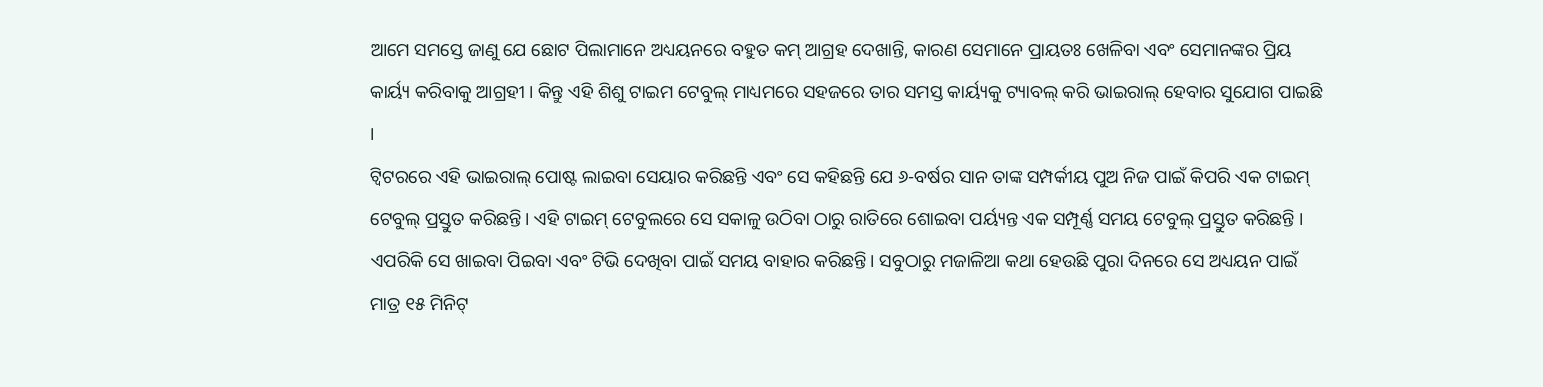ଆମେ ସମସ୍ତେ ଜାଣୁ ଯେ ଛୋଟ ପିଲାମାନେ ଅଧ୍ୟୟନରେ ବହୁତ କମ୍ ଆଗ୍ରହ ଦେଖାନ୍ତି, କାରଣ ସେମାନେ ପ୍ରାୟତଃ ଖେଳିବା ଏବଂ ସେମାନଙ୍କର ପ୍ରିୟ କାର୍ୟ୍ୟ କରିବାକୁ ଆଗ୍ରହୀ । କିନ୍ତୁ ଏହି ଶିଶୁ ଟାଇମ ଟେବୁଲ୍ ମାଧ୍ୟମରେ ସହଜରେ ତାର ସମସ୍ତ କାର୍ୟ୍ୟକୁ ଟ୍ୟାବଲ୍ କରି ଭାଇରାଲ୍ ହେବାର ସୁଯୋଗ ପାଇଛି ।
ଟ୍ୱିଟରରେ ଏହି ଭାଇରାଲ୍ ପୋଷ୍ଟ ଲାଇବା ସେୟାର କରିଛନ୍ତି ଏବଂ ସେ କହିଛନ୍ତି ଯେ ୬-ବର୍ଷର ସାନ ତାଙ୍କ ସମ୍ପର୍କୀୟ ପୁଅ ନିଜ ପାଇଁ କିପରି ଏକ ଟାଇମ୍ ଟେବୁଲ୍ ପ୍ରସ୍ତୁତ କରିଛନ୍ତି। ଏହି ଟାଇମ୍ ଟେବୁଲରେ ସେ ସକାଳୁ ଉଠିବା ଠାରୁ ରାତିରେ ଶୋଇବା ପର୍ୟ୍ୟନ୍ତ ଏକ ସମ୍ପୂର୍ଣ୍ଣ ସମୟ ଟେବୁଲ୍ ପ୍ରସ୍ତୁତ କରିଛନ୍ତି । ଏପରିକି ସେ ଖାଇବା ପିଇବା ଏବଂ ଟିଭି ଦେଖିବା ପାଇଁ ସମୟ ବାହାର କରିଛନ୍ତି। ସବୁଠାରୁ ମଜାଳିଆ କଥା ହେଉଛି ପୁରା ଦିନରେ ସେ ଅଧ୍ୟୟନ ପାଇଁ ମାତ୍ର ୧୫ ମିନିଟ୍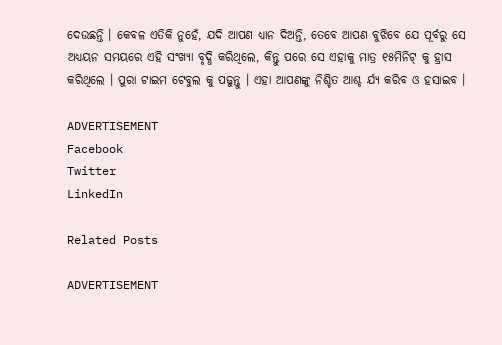ଦେଉଛନ୍ତି । କେବଳ ଏତିକି ନୁହେଁ, ଯଦି ଆପଣ ଧ୍ୟାନ ଦିଅନ୍ତି, ତେବେ ଆପଣ ବୁଝିବେ ଯେ ପୂର୍ବରୁ ସେ ଅଧ୍ୟୟନ ସମୟରେ ଏହି ସଂଖ୍ୟା ବୃଦ୍ଧି କରିଥିଲେ, କିନ୍ତୁ ପରେ ସେ ଏହାକୁ ମାତ୍ର ୧୫ମିନିଟ୍ କୁ ହ୍ରାସ କରିଥିଲେ । ପୁରା ଟାଇମ ଟେବୁଲ କୁ ପଢୁନ୍ତୁ । ଏହା ଆପଣଙ୍କୁ ନିଶ୍ଚିତ ଆଶ୍ଚ ର୍ଯ୍ୟ କରିବ ଓ ହସାଇବ ।

ADVERTISEMENT
Facebook
Twitter
LinkedIn

Related Posts

ADVERTISEMENT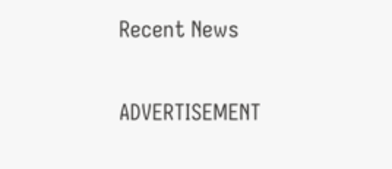Recent News

ADVERTISEMENT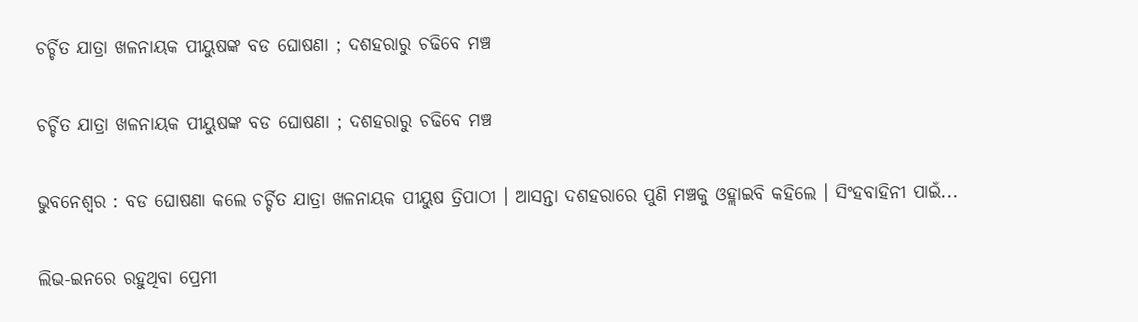ଚର୍ଚ୍ଚିତ ଯାତ୍ରା ଖଳନାୟକ ପୀୟୁଷଙ୍କ ବଡ ଘୋଷଣା ; ଦଶହରାରୁ ଚଢିବେ ମଞ୍ଚ

ଚର୍ଚ୍ଚିତ ଯାତ୍ରା ଖଳନାୟକ ପୀୟୁଷଙ୍କ ବଡ ଘୋଷଣା ; ଦଶହରାରୁ ଚଢିବେ ମଞ୍ଚ

ଭୁବନେଶ୍ୱର : ବଡ ଘୋଷଣା କଲେ ଚର୍ଚ୍ଚିତ ଯାତ୍ରା ଖଳନାୟକ ପୀୟୁଷ ତ୍ରିପାଠୀ । ଆସନ୍ତା ଦଶହରାରେ ପୁଣି ମଞ୍ଚକୁ ଓହ୍ଲାଇବି କହିଲେ । ସିଂହବାହିନୀ ପାଇଁ...

ଲିଭ-ଇନରେ ରହୁଥିବା ପ୍ରେମୀ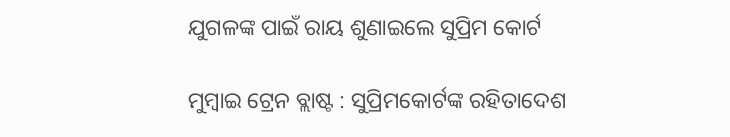ଯୁଗଳଙ୍କ ପାଇଁ ରାୟ ଶୁଣାଇଲେ ସୁପ୍ରିମ କୋର୍ଟ

ମୁମ୍ବାଇ ଟ୍ରେନ ବ୍ଲାଷ୍ଟ : ସୁପ୍ରିମକୋର୍ଟଙ୍କ ରହିତାଦେଶ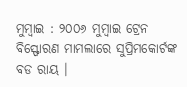ମୁମ୍ବାଇ : ୨୦୦୬ ମୁମ୍ବାଇ ଟ୍ରେନ ବିସ୍ଫୋରଣ ମାମଲାରେ ସୁପ୍ରିମକୋର୍ଟଙ୍କ ବଡ ରାୟ ।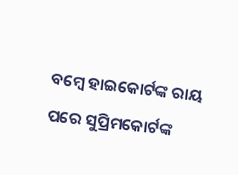ବମ୍ବେ ହାଇକୋର୍ଟଙ୍କ ରାୟ ପରେ ସୁପ୍ରିମକୋର୍ଟଙ୍କ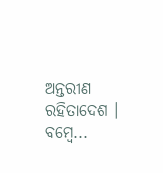ଅନ୍ତରୀଣ ରହିତାଦେଶ । ବମ୍ବେ...